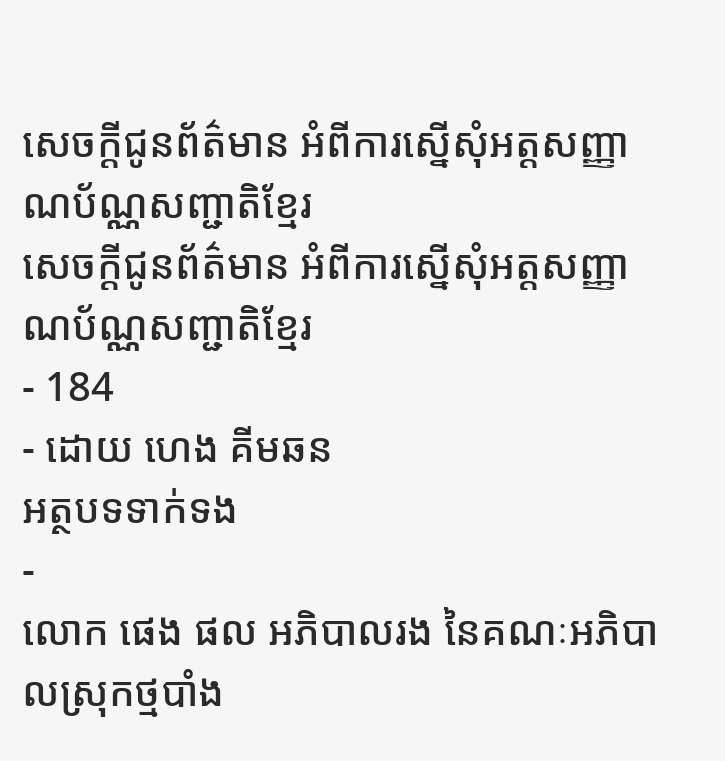សេចក្តីជូនព័ត៌មាន អំពីការស្នើសុំអត្តសញ្ញាណប័ណ្ណសញ្ជាតិខ្មែរ
សេចក្តីជូនព័ត៌មាន អំពីការស្នើសុំអត្តសញ្ញាណប័ណ្ណសញ្ជាតិខ្មែរ
- 184
- ដោយ ហេង គីមឆន
អត្ថបទទាក់ទង
-
លោក ផេង ផល អភិបាលរង នៃគណៈអភិបាលស្រុកថ្មបាំង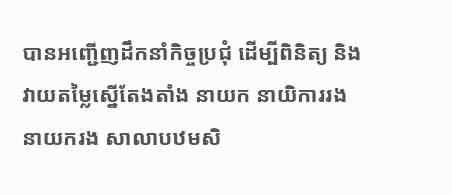បានអញ្ជើញដឹកនាំកិច្ចប្រជុំ ដើម្បីពិនិត្យ និងវាយតម្លៃស្នើតែងតាំង នាយក នាយិការរង នាយករង សាលាបឋមសិ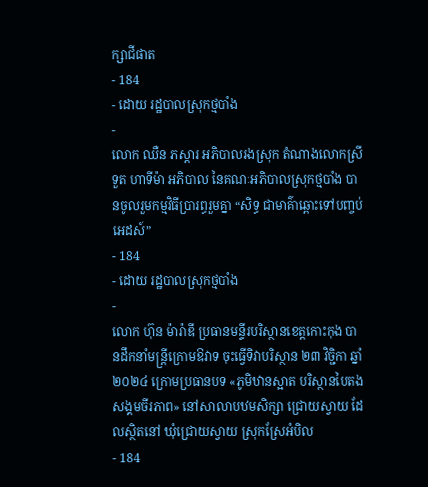ក្សាជីផាត
- 184
- ដោយ រដ្ឋបាលស្រុកថ្មបាំង
-
លោក ឈឺន ភស្តារ អភិបាលរងស្រុក តំណាងលោកស្រី ទួត ហាទីម៉ា អភិបាល នៃគណៈអភិបាលស្រុកថ្មបាំង បានចូលរួមកម្មវិធីប្រារព្ធរួមគ្នា “សិទ្ធ ជាមាគ៌ាឆ្ពោះទៅបញ្ចប់អេដស៍”
- 184
- ដោយ រដ្ឋបាលស្រុកថ្មបាំង
-
លោក ហ៊ុន ម៉ារ៉ាឌី ប្រធានមន្ទីរបរិស្ថានខេត្តកោះកុង បានដឹកនាំមន្ត្រីក្រោមឱវាទ ចុះធ្វើទិវាបរិស្ថាន ២៣ វិច្ជិកា ឆ្នាំ២០២៤ ក្រោមប្រធានបទ «ភូមិឋានស្អាត បរិស្ថានបៃតង សង្គមចីរភាព» នៅសាលាបឋមសិក្សា ជ្រោយស្វាយ ដែលស្ថិតនៅ ឃុំជ្រោយស្វាយ ស្រុកស្រែអំបិល
- 184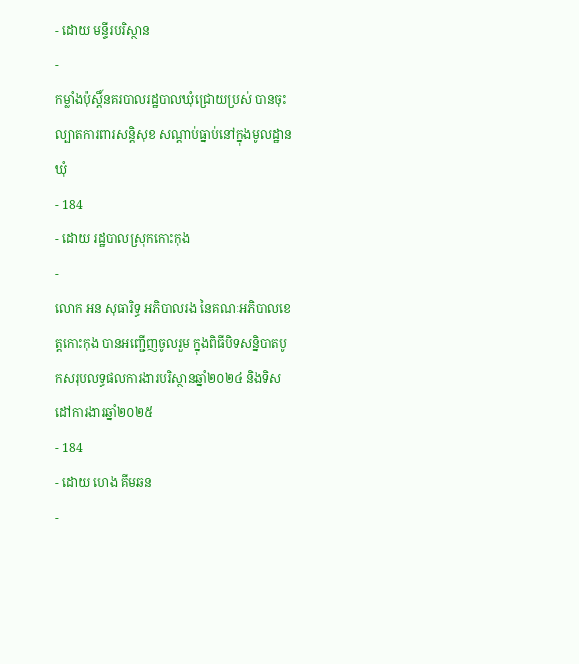- ដោយ មន្ទីរបរិស្ថាន
-
កម្លាំងប៉ុស្តិ៍នគរបាលរដ្ឋបាលឃុំជ្រោយប្រស់ បានចុះល្បាតការពារសន្តិសុខ សណ្តាប់ធ្នាប់នៅក្នុងមូលដ្ឋានឃុំ
- 184
- ដោយ រដ្ឋបាលស្រុកកោះកុង
-
លោក អន សុធារិទ្ធ អភិបាលរង នៃគណៈអភិបាលខេត្តកោះកុង បានអញ្ជើញចូលរួម ក្នុងពិធីបិទសន្និបាតបូកសរុបលទ្ធផលការងារបរិស្ថានឆ្នាំ២០២៤ និងទិសដៅការងារឆ្នាំ២០២៥
- 184
- ដោយ ហេង គីមឆន
-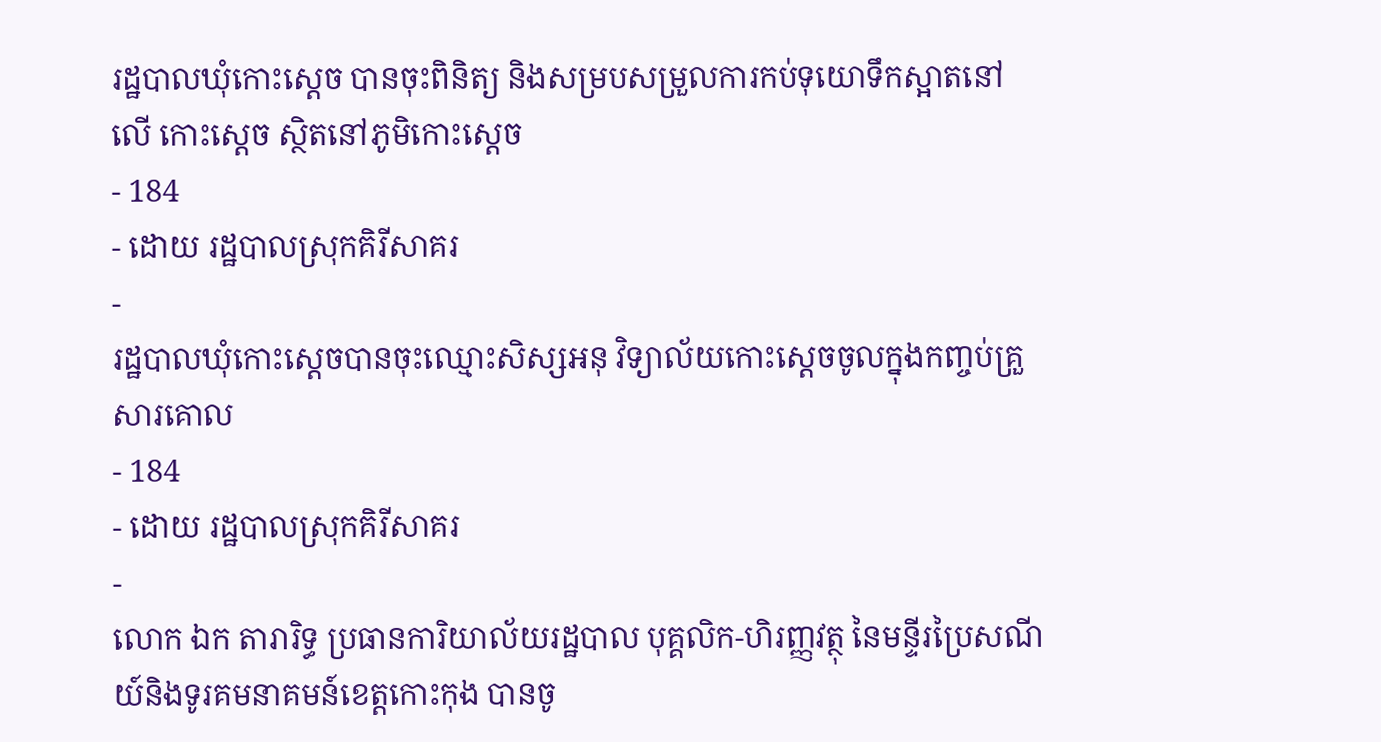រដ្ឋបាលឃុំកោះស្ដេច បានចុះពិនិត្យ និងសម្របសម្រួលការកប់ទុយោទឹកស្អាតនៅលេី កោះស្ដេច ស្ថិតនៅភូមិកោះស្ដេច
- 184
- ដោយ រដ្ឋបាលស្រុកគិរីសាគរ
-
រដ្ឋបាលឃុំកោះស្ដេចបានចុះឈ្មោះសិស្សអនុ វិទ្យាល័យកោះស្ដេចចូលក្នុងកញ្ចប់គ្រួសារគោល
- 184
- ដោយ រដ្ឋបាលស្រុកគិរីសាគរ
-
លោក ឯក តារារិទ្ធ ប្រធានការិយាល័យរដ្ឋបាល បុគ្គលិក-ហិរញ្ញវត្ថុ នៃមន្ទីរប្រៃសណីយ៍និងទូរគមនាគមន៍ខេត្តកោះកុង បានចូ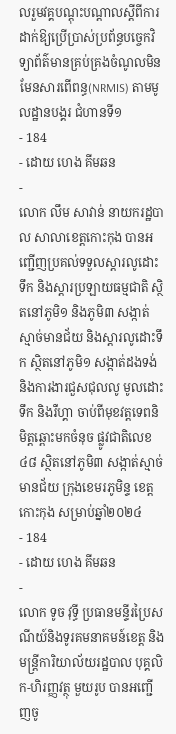លរួមវគ្គបណ្តុះបណ្តាលស្តីពីការដាក់ឱ្យប្រើប្រាស់ប្រព័ន្ធបច្ចេកវិទ្យាព័ត៌មានគ្រប់គ្រងចំណូលមិនមែនសារពើពន្ធ(NRMIS) តាមមូលដ្ឋានបង្គរ ជំហានទី១
- 184
- ដោយ ហេង គីមឆន
-
លោក លឹម សាវាន់ នាយករដ្ឋបាល សាលាខេត្តកោះកុង បានអញ្ជើញប្រគល់ទទួលស្តារលូដោះទឹក និងស្តារប្រឡាយធម្មជាតិ ស្ថិតនៅភូមិ១ និងភូមិ៣ សង្កាត់ស្មាច់មានជ័យ និងស្តារលូដោះទឹក ស្ថិតនៅភូមិ១ សង្កាត់ដងទង់ និងការងារជួសជុលលូ មូលដោះទឹក និងរឺហ្គា ចាប់ពីមុខវត្តទេពនិមិត្តឆ្ពោះមកចំនុច ផ្លូវជាតិលេខ៤៨ ស្ថិតនៅភូមិ៣ សង្កាត់ស្មាច់មានជ័យ ក្រុងខេមរភូមិន្ទ ខេត្តកោះកុង សម្រាប់ឆ្នាំ២០២៤
- 184
- ដោយ ហេង គីមឆន
-
លោក ទូច វុទ្ធី ប្រធានមន្ទីរប្រៃសណីយ៍និងទូរគមនាគមន៍ខេត្ត និងមន្ត្រីការិយាល័យរដ្ឋបាល បុគ្គលិក-ហិរញ្ញវត្ថុ មួយរូប បានអញ្ជេីញចូ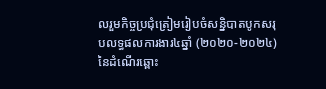លរួមកិច្ចប្រជុំត្រៀមរៀបចំសន្និបាតបូកសរុបលទ្ធផលការងារ៤ឆ្នាំ (២០២០-២០២៤) នៃដំណេីរឆ្ពោះ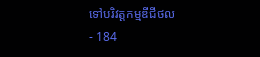ទៅបរិវត្តកម្មឌីជីថល
- 184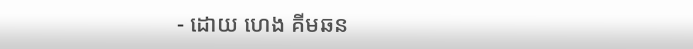- ដោយ ហេង គីមឆន